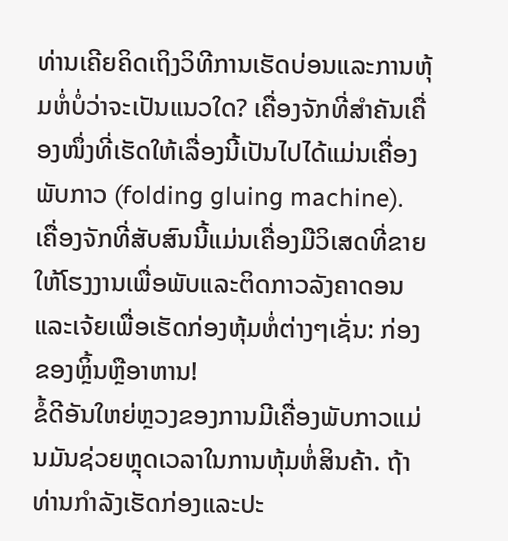ທ່ານເຄີຍຄິດເຖິງວິທີການເຮັດບ່ອນແລະການຫຸ້ມຫໍ່ບໍ່ວ່າຈະເປັນແນວໃດ? ເຄື່ອງຈັກທີ່ສຳຄັນເຄື່ອງໜຶ່ງທີ່ເຮັດໃຫ້ເລື່ອງນີ້ເປັນໄປໄດ້ແມ່ນເຄື່ອງພັບກາວ (folding gluing machine). ເຄື່ອງຈັກທີ່ສັບສົນນີ້ແມ່ນເຄື່ອງມືວິເສດທີ່ຂາຍໃຫ້ໂຮງງານເພື່ອພັບແລະຕິດກາວລັງຄາດອນແລະເຈ້ຍເພື່ອເຮັດກ່ອງຫຸ້ມຫໍ່ຕ່າງໆເຊັ່ນ: ກ່ອງຂອງຫຼິ້ນຫຼືອາຫານ!
ຂໍ້ດີອັນໃຫຍ່ຫຼວງຂອງການມີເຄື່ອງພັບກາວແມ່ນມັນຊ່ວຍຫຼຸດເວລາໃນການຫຸ້ມຫໍ່ສິນຄ້າ. ຖ້າທ່ານກຳລັງເຮັດກ່ອງແລະປະ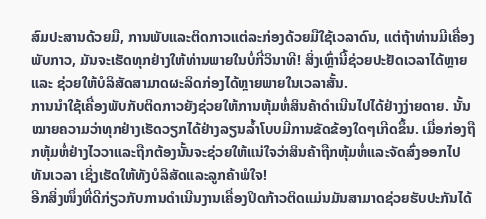ສົມປະສານດ້ວຍມື, ການພັບແລະຕິດກາວແຕ່ລະກ່ອງດ້ວຍມືໃຊ້ເວລາດົນ, ແຕ່ຖ້າທ່ານມີເຄື່ອງພັບກາວ, ມັນຈະເຮັດທຸກຢ່າງໃຫ້ທ່ານພາຍໃນບໍ່ກີ່ວິນາທີ! ສິ່ງເຫຼົ່ານີ້ຊ່ວຍປະຢັດເວລາໄດ້ຫຼາຍ ແລະ ຊ່ວຍໃຫ້ບໍລິສັດສາມາດຜະລິດກ່ອງໄດ້ຫຼາຍພາຍໃນເວລາສັ້ນ.
ການນຳໃຊ້ເຄື່ອງພັບກັບຕິດກາວຍັງຊ່ວຍໃຫ້ການຫຸ້ມຫໍ່ສິນຄ້າດຳເນີນໄປໄດ້ຢ່າງງ່າຍດາຍ. ນັ້ນໝາຍຄວາມວ່າທຸກຢ່າງເຮັດວຽກໄດ້ຢ່າງລຽນລ້ຳໂບບມີການຂັດຂ້ອງໃດໆເກີດຂຶ້ນ. ເມື່ອກ່ອງຖືກຫຸ້ມຫໍ່ຢ່າງໄວວາແລະຖືກຕ້ອງນັ້ນຈະຊ່ວຍໃຫ້ແນ່ໃຈວ່າສິນຄ້າຖືກຫຸ້ມຫໍ່ແລະຈັດສົ່ງອອກໄປທັນເວລາ ເຊິ່ງເຮັດໃຫ້ທັງບໍລິສັດແລະລູກຄ້າພໍໃຈ!
ອີກສິ່ງໜຶ່ງທີ່ດີກ່ຽວກັບການດຳເນີນງານເຄື່ອງປິດກ້າວຕິດແມ່ນມັນສາມາດຊ່ວຍຮັບປະກັນໄດ້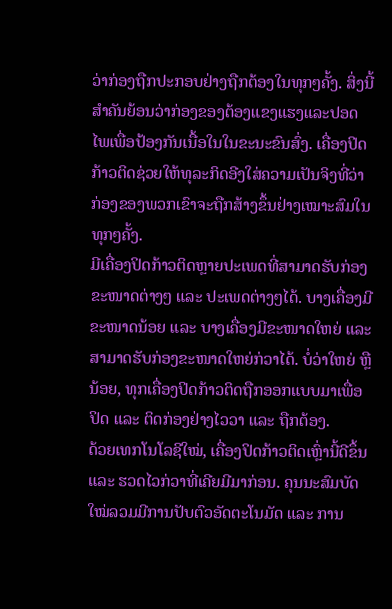ວ່າກ່ອງຖືກປະກອບຢ່າງຖືກຕ້ອງໃນທຸກໆຄັ້ງ. ສິ່ງນີ້ສຳຄັນຍ້ອນວ່າກ່ອງຂອງຕ້ອງແຂງແຮງແລະປອດໄພເພື່ອປ້ອງກັນເນື້ອໃນໃນຂະນະຂົນສົ່ງ. ເຄື່ອງປິດກ້າວຕິດຊ່ວຍໃຫ້ທຸລະກິດອີງໃສ່ຄວາມເປັນຈິງທີ່ວ່າກ່ອງຂອງພວກເຂົາຈະຖືກສ້າງຂຶ້ນຢ່າງເໝາະສົມໃນທຸກໆຄັ້ງ.
ມີເຄື່ອງປິດກ້າວຕິດຫຼາຍປະເພດທີ່ສາມາດຮັບກ່ອງຂະໜາດຕ່າງໆ ແລະ ປະເພດຕ່າງໆໄດ້. ບາງເຄື່ອງມີຂະໜາດນ້ອຍ ແລະ ບາງເຄື່ອງມີຂະໜາດໃຫຍ່ ແລະ ສາມາດຮັບກ່ອງຂະໜາດໃຫຍ່ກ່ວາໄດ້. ບໍ່ວ່າໃຫຍ່ ຫຼື ນ້ອຍ, ທຸກເຄື່ອງປິດກ້າວຕິດຖືກອອກແບບມາເພື່ອປິດ ແລະ ຕິດກ່ອງຢ່າງໄວວາ ແລະ ຖືກຕ້ອງ.
ດ້ວຍເທກໂນໂລຊີໃໝ່, ເຄື່ອງປິດກ້າວຕິດເຫຼົ່ານີ້ດີຂຶ້ນ ແລະ ຮວດໄວກ່ວາທີ່ເຄີຍມີມາກ່ອນ. ຄຸນນະສົມບັດໃໝ່ລວມມີການປັບຕົວອັດຕະໂນມັດ ແລະ ການ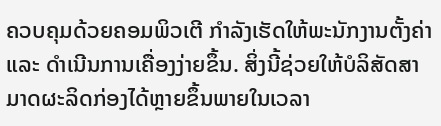ຄວບຄຸມດ້ວຍຄອມພິວເຕີ ກຳລັງເຮັດໃຫ້ພະນັກງານຕັ້ງຄ່າ ແລະ ດຳເນີນການເຄື່ອງງ່າຍຂຶ້ນ. ສິ່ງນີ້ຊ່ວຍໃຫ້ບໍລິສັດສາມາດຜະລິດກ່ອງໄດ້ຫຼາຍຂຶ້ນພາຍໃນເວລາ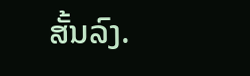ສັ້ນລົງ.